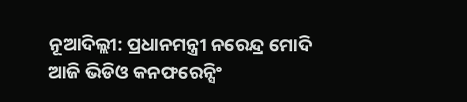ନୂଆଦିଲ୍ଲୀ: ପ୍ରଧାନମନ୍ତ୍ରୀ ନରେନ୍ଦ୍ର ମୋଦି ଆଜି ଭିଡିଓ କନଫରେନ୍ସିଂ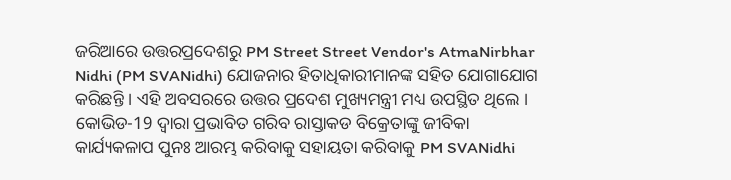ଜରିଆରେ ଉତ୍ତରପ୍ରଦେଶରୁ PM Street Street Vendor's AtmaNirbhar Nidhi (PM SVANidhi) ଯୋଜନାର ହିତାଧିକାରୀମାନଙ୍କ ସହିତ ଯୋଗାଯୋଗ କରିଛନ୍ତି । ଏହି ଅବସରରେ ଉତ୍ତର ପ୍ରଦେଶ ମୁଖ୍ୟମନ୍ତ୍ରୀ ମଧ୍ୟ ଉପସ୍ଥିତ ଥିଲେ ।
କୋଭିଡ-19 ଦ୍ବାରା ପ୍ରଭାବିତ ଗରିବ ରାସ୍ତାକଡ ବିକ୍ରେତାଙ୍କୁ ଜୀବିକା କାର୍ଯ୍ୟକଳାପ ପୁନଃ ଆରମ୍ଭ କରିବାକୁ ସହାୟତା କରିବାକୁ PM SVANidhi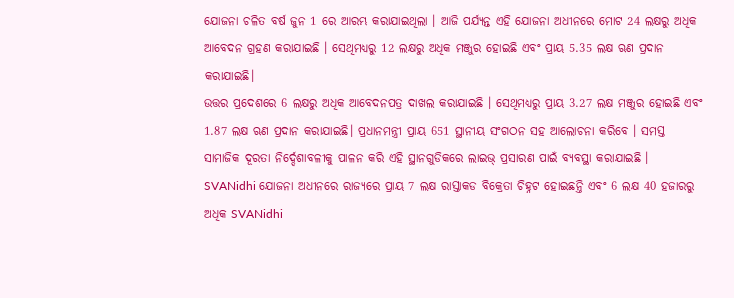ଯୋଜନା ଚଳିତ ବର୍ଷ ଜୁନ 1 ରେ ଆରମ୍ଭ କରାଯାଇଥିଲା । ଆଜି ପର୍ଯ୍ୟନ୍ତ ଏହି ଯୋଜନା ଅଧୀନରେ ମୋଟ 24 ଲକ୍ଷରୁ ଅଧିକ ଆବେଦନ ଗ୍ରହଣ କରାଯାଇଛି । ସେଥିମଧ୍ୟରୁ 12 ଲକ୍ଷରୁ ଅଧିକ ମଞ୍ଜୁର ହୋଇଛି ଏବଂ ପ୍ରାୟ 5.35 ଲକ୍ଷ ଋଣ ପ୍ରଦାନ କରାଯାଇଛି।
ଉତ୍ତର ପ୍ରଦେଶରେ 6 ଲକ୍ଷରୁ ଅଧିକ ଆବେଦନପତ୍ର ଦାଖଲ କରାଯାଇଛି । ସେଥିମଧ୍ୟରୁ ପ୍ରାୟ 3.27 ଲକ୍ଷ ମଞ୍ଜୁର ହୋଇଛି ଏବଂ 1.87 ଲକ୍ଷ ଋଣ ପ୍ରଦାନ କରାଯାଇଛି। ପ୍ରଧାନମନ୍ତ୍ରୀ ପ୍ରାୟ 651 ସ୍ଥାନୀୟ ସଂଗଠନ ସହ ଆଲୋଚନା କରିବେ । ସମସ୍ତ ସାମାଜିକ ଦୂରତା ନିର୍ଦ୍ଦେଶାବଳୀକୁ ପାଳନ କରି ଏହି ସ୍ଥାନଗୁଡିକରେ ଲାଇଭ୍ ପ୍ରସାରଣ ପାଇଁ ବ୍ୟବସ୍ଥା କରାଯାଇଛି ।
SVANidhi ଯୋଜନା ଅଧୀନରେ ରାଜ୍ୟରେ ପ୍ରାୟ 7 ଲକ୍ଷ ରାସ୍ତାକଡ ବିକ୍ରେତା ଚିହ୍ନଟ ହୋଇଛନ୍ତି ଏବଂ 6 ଲକ୍ଷ 40 ହଜାରରୁ ଅଧିକ SVANidhi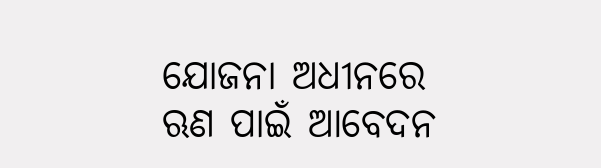ଯୋଜନା ଅଧୀନରେ ଋଣ ପାଇଁ ଆବେଦନ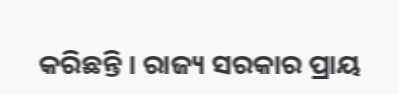କରିଛନ୍ତି । ରାଜ୍ୟ ସରକାର ପ୍ରାୟ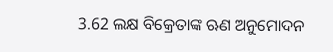3.62 ଲକ୍ଷ ବିକ୍ରେତାଙ୍କ ଋଣ ଅନୁମୋଦନ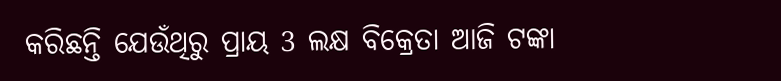କରିଛନ୍ତି ଯେଉଁଥିରୁ ପ୍ରାୟ 3 ଲକ୍ଷ ବିକ୍ରେତା ଆଜି ଟଙ୍କା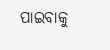ପାଇବାକୁ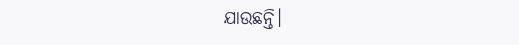ଯାଉଛନ୍ତି।